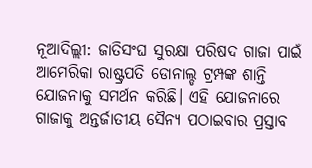ନୂଆଦିଲ୍ଲୀ: ଜାତିସଂଘ ସୁରକ୍ଷା ପରିଷଦ ଗାଜା ପାଇଁ ଆମେରିକା ରାଷ୍ଟ୍ରପତି ଡୋନାଲ୍ଡ ଟ୍ରମ୍ପଙ୍କ ଶାନ୍ତି ଯୋଜନାକୁ ସମର୍ଥନ କରିଛି। ଏହି ଯୋଜନାରେ ଗାଜାକୁ ଅନ୍ତର୍ଜାତୀୟ ସୈନ୍ୟ ପଠାଇବାର ପ୍ରସ୍ତାବ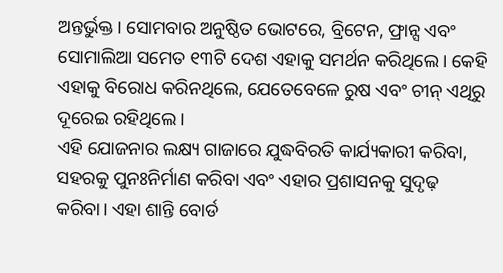ଅନ୍ତର୍ଭୁକ୍ତ। ସୋମବାର ଅନୁଷ୍ଠିତ ଭୋଟରେ, ବ୍ରିଟେନ, ଫ୍ରାନ୍ସ ଏବଂ ସୋମାଲିଆ ସମେତ ୧୩ଟି ଦେଶ ଏହାକୁ ସମର୍ଥନ କରିଥିଲେ। କେହି ଏହାକୁ ବିରୋଧ କରିନଥିଲେ, ଯେତେବେଳେ ରୁଷ ଏବଂ ଚୀନ୍ ଏଥିରୁ ଦୂରେଇ ରହିଥିଲେ।
ଏହି ଯୋଜନାର ଲକ୍ଷ୍ୟ ଗାଜାରେ ଯୁଦ୍ଧବିରତି କାର୍ଯ୍ୟକାରୀ କରିବା, ସହରକୁ ପୁନଃନିର୍ମାଣ କରିବା ଏବଂ ଏହାର ପ୍ରଶାସନକୁ ସୁଦୃଢ଼ କରିବା। ଏହା ଶାନ୍ତି ବୋର୍ଡ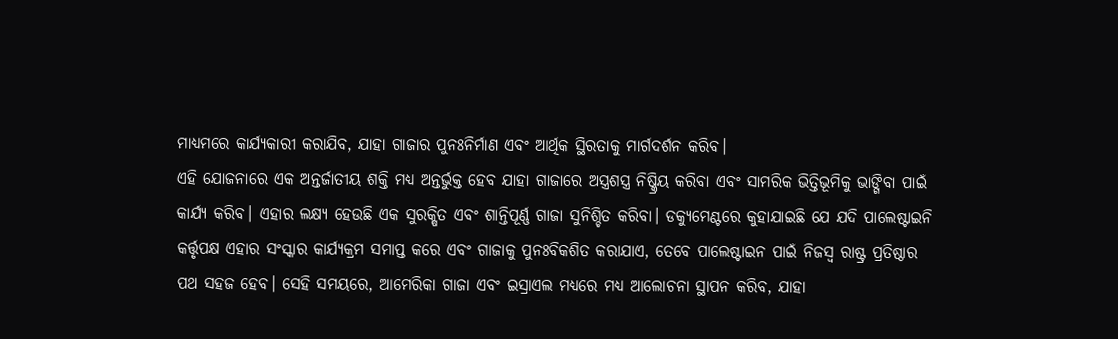ମାଧ୍ୟମରେ କାର୍ଯ୍ୟକାରୀ କରାଯିବ, ଯାହା ଗାଜାର ପୁନଃନିର୍ମାଣ ଏବଂ ଆର୍ଥିକ ସ୍ଥିରତାକୁ ମାର୍ଗଦର୍ଶନ କରିବ।
ଏହି ଯୋଜନାରେ ଏକ ଅନ୍ତର୍ଜାତୀୟ ଶକ୍ତି ମଧ୍ୟ ଅନ୍ତର୍ଭୁକ୍ତ ହେବ ଯାହା ଗାଜାରେ ଅସ୍ତ୍ରଶସ୍ତ୍ର ନିଷ୍କ୍ରିୟ କରିବା ଏବଂ ସାମରିକ ଭିତ୍ତିଭୂମିକୁ ଭାଙ୍ଗିବା ପାଇଁ କାର୍ଯ୍ୟ କରିବ। ଏହାର ଲକ୍ଷ୍ୟ ହେଉଛି ଏକ ସୁରକ୍ଷିତ ଏବଂ ଶାନ୍ତିପୂର୍ଣ୍ଣ ଗାଜା ସୁନିଶ୍ଚିତ କରିବା। ଡକ୍ୟୁମେଣ୍ଟରେ କୁହାଯାଇଛି ଯେ ଯଦି ପାଲେଷ୍ଟାଇନି କର୍ତ୍ତୃପକ୍ଷ ଏହାର ସଂସ୍କାର କାର୍ଯ୍ୟକ୍ରମ ସମାପ୍ତ କରେ ଏବଂ ଗାଜାକୁ ପୁନଃବିକଶିତ କରାଯାଏ, ତେବେ ପାଲେଷ୍ଟାଇନ ପାଇଁ ନିଜସ୍ୱ ରାଷ୍ଟ୍ର ପ୍ରତିଷ୍ଠାର ପଥ ସହଜ ହେବ। ସେହି ସମୟରେ, ଆମେରିକା ଗାଜା ଏବଂ ଇସ୍ରାଏଲ ମଧ୍ୟରେ ମଧ୍ୟ ଆଲୋଚନା ସ୍ଥାପନ କରିବ, ଯାହା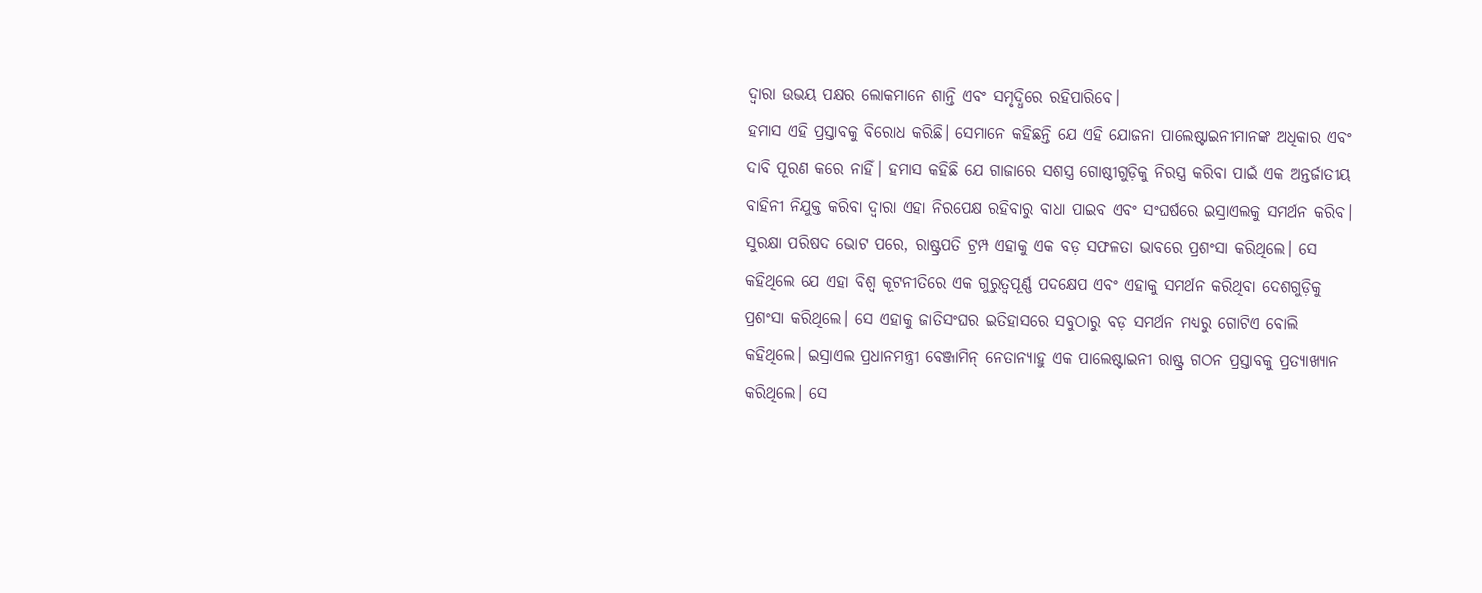ଦ୍ୱାରା ଉଭୟ ପକ୍ଷର ଲୋକମାନେ ଶାନ୍ତି ଏବଂ ସମୃଦ୍ଧିରେ ରହିପାରିବେ।
ହମାସ ଏହି ପ୍ରସ୍ତାବକୁ ବିରୋଧ କରିଛି। ସେମାନେ କହିଛନ୍ତି ଯେ ଏହି ଯୋଜନା ପାଲେଷ୍ଟାଇନୀମାନଙ୍କ ଅଧିକାର ଏବଂ ଦାବି ପୂରଣ କରେ ନାହିଁ। ହମାସ କହିଛି ଯେ ଗାଜାରେ ସଶସ୍ତ୍ର ଗୋଷ୍ଠୀଗୁଡ଼ିକୁ ନିରସ୍ତ୍ର କରିବା ପାଇଁ ଏକ ଅନ୍ତର୍ଜାତୀୟ ବାହିନୀ ନିଯୁକ୍ତ କରିବା ଦ୍ୱାରା ଏହା ନିରପେକ୍ଷ ରହିବାରୁ ବାଧା ପାଇବ ଏବଂ ସଂଘର୍ଷରେ ଇସ୍ରାଏଲକୁ ସମର୍ଥନ କରିବ।
ସୁରକ୍ଷା ପରିଷଦ ଭୋଟ ପରେ, ରାଷ୍ଟ୍ରପତି ଟ୍ରମ୍ପ ଏହାକୁ ଏକ ବଡ଼ ସଫଳତା ଭାବରେ ପ୍ରଶଂସା କରିଥିଲେ। ସେ କହିଥିଲେ ଯେ ଏହା ବିଶ୍ୱ କୂଟନୀତିରେ ଏକ ଗୁରୁତ୍ୱପୂର୍ଣ୍ଣ ପଦକ୍ଷେପ ଏବଂ ଏହାକୁ ସମର୍ଥନ କରିଥିବା ଦେଶଗୁଡ଼ିକୁ ପ୍ରଶଂସା କରିଥିଲେ। ସେ ଏହାକୁ ଜାତିସଂଘର ଇତିହାସରେ ସବୁଠାରୁ ବଡ଼ ସମର୍ଥନ ମଧ୍ୟରୁ ଗୋଟିଏ ବୋଲି କହିଥିଲେ। ଇସ୍ରାଏଲ ପ୍ରଧାନମନ୍ତ୍ରୀ ବେଞ୍ଜାମିନ୍ ନେତାନ୍ୟାହୁ ଏକ ପାଲେଷ୍ଟାଇନୀ ରାଷ୍ଟ୍ର ଗଠନ ପ୍ରସ୍ତାବକୁ ପ୍ରତ୍ୟାଖ୍ୟାନ କରିଥିଲେ। ସେ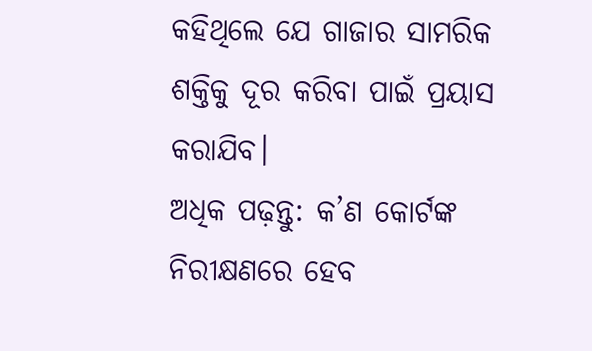କହିଥିଲେ ଯେ ଗାଜାର ସାମରିକ ଶକ୍ତିକୁ ଦୂର କରିବା ପାଇଁ ପ୍ରୟାସ କରାଯିବ।
ଅଧିକ ପଢ଼ନ୍ତୁ: କ’ଣ କୋର୍ଟଙ୍କ ନିରୀକ୍ଷଣରେ ହେବ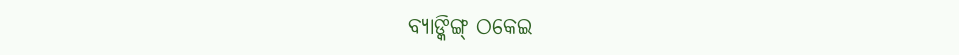ବ୍ୟାଙ୍କିଙ୍ଗ୍ ଠକେଇ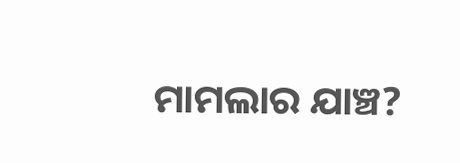ମାମଲାର ଯାଞ୍ଚ?